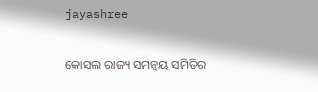jayashree

କୋସଲ ରାଜ୍ୟ ସମନ୍ୱୟ ସମିତିର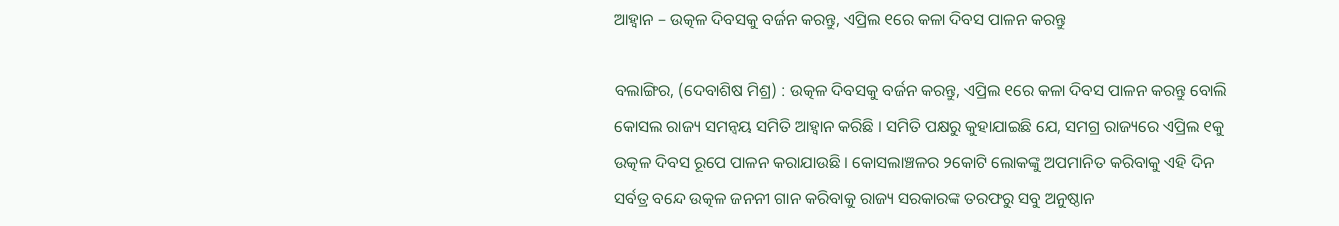ଆହ୍ୱାନ – ଉତ୍କଳ ଦିବସକୁ ବର୍ଜନ କରନ୍ତୁ, ଏପ୍ରିଲ ୧ରେ କଳା ଦିବସ ପାଳନ କରନ୍ତୁ

ବଲାଙ୍ଗିର, (ଦେବାଶିଷ ମିଶ୍ର) : ଉତ୍କଳ ଦିବସକୁ ବର୍ଜନ କରନ୍ତୁ, ଏପ୍ରିଲ ୧ରେ କଳା ଦିବସ ପାଳନ କରନ୍ତୁ ବୋଲି କୋସଲ ରାଜ୍ୟ ସମନ୍ୱୟ ସମିତି ଆହ୍ୱାନ କରିଛି । ସମିତି ପକ୍ଷରୁ କୁହାଯାଇଛି ଯେ, ସମଗ୍ର ରାଜ୍ୟରେ ଏପ୍ରିଲ ୧କୁ ଉତ୍କଳ ଦିବସ ରୂପେ ପାଳନ କରାଯାଉଛି । କୋସଲାଞ୍ଚଳର ୨କୋଟି ଲୋକଙ୍କୁ ଅପମାନିତ କରିବାକୁ ଏହି ଦିନ ସର୍ବତ୍ର ବନ୍ଦେ ଉତ୍କଳ ଜନନୀ ଗାନ କରିବାକୁ ରାଜ୍ୟ ସରକାରଙ୍କ ତରଫରୁ ସବୁ ଅନୁଷ୍ଠାନ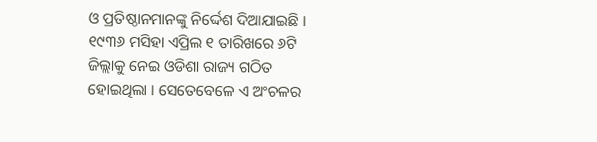ଓ ପ୍ରତିଷ୍ଠାନମାନଙ୍କୁ ନିର୍ଦ୍ଦେଶ ଦିଆଯାଇଛି । ୧୯୩୬ ମସିହା ଏପ୍ରିଲ ୧ ତାରିଖରେ ୬ଟି ଜିଲ୍ଲାକୁ ନେଇ ଓଡିଶା ରାଜ୍ୟ ଗଠିତ ହୋଇଥିଲା । ସେତେବେଳେ ଏ ଅଂଚଳର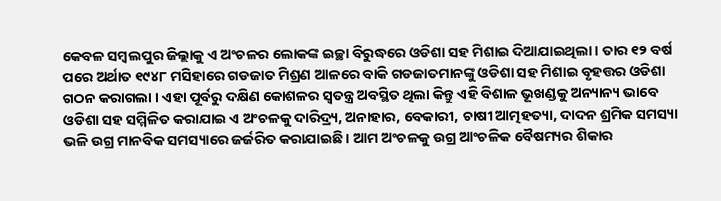କେବଳ ସମ୍ବଲପୁର ଜିଲ୍ଲାକୁ ଏ ଅଂଚଳର ଲୋକଙ୍କ ଇଚ୍ଛା ବିରୁଦ୍ଧରେ ଓଡିଶା ସହ ମିଶାଇ ଦିଆଯାଇଥିଲା । ତାର ୧୨ ବର୍ଷ ପରେ ଅର୍ଥାତ ୧୯୪୮ ମସିହାରେ ଗଡଜାତ ମିଶ୍ରଣ ଆଳରେ ବାକି ଗଡଜାତମାନଙ୍କୁ ଓଡିଶା ସହ ମିଶାଇ ବୃହତ୍ତର ଓଡିଶା ଗଠନ କରାଗଲା । ଏହା ପୂର୍ବରୁ ଦକ୍ଷିଣ କୋଶଳର ସ୍ୱତନ୍ତ୍ର ଅବସ୍ଥିତ ଥିଲା କିନ୍ତୁ ଏହି ବିଶାଳ ଭୂଖଣ୍ଡକୁ ଅନ୍ୟାନ୍ୟ ଭାବେ ଓଡିଶା ସହ ସମ୍ମିଳିତ କରାଯାଇ ଏ ଅଂଚଳକୁ ଦାରିଦ୍ର୍ୟ, ଅନାହାର, ବେକାରୀ, ଚାଷୀ ଆତ୍ମହତ୍ୟା, ଦାଦନ ଶ୍ରମିକ ସମସ୍ୟା ଭଳି ଉଗ୍ର ମାନବିକ ସମସ୍ୟାରେ ଜର୍ଜରିତ କରାଯାଇଛି । ଆମ ଅଂଚଳକୁ ଉଗ୍ର ଆଂଚଳିକ ବୈଷମ୍ୟର ଶିକାର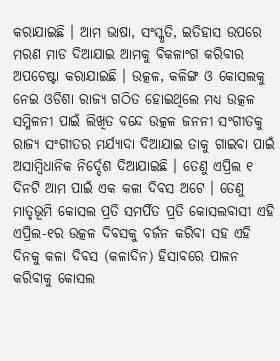କରାଯାଇଛି । ଆମ ଭାଷା, ସଂସ୍କୃତି, ଇତିହାସ ଉପରେ ମରଣ ମାଡ ଦିଆଯାଇ ଆମକୁ ବିକଳାଂଗ କରିବାର ଅପଚେଷ୍ଟା କରାଯାଇଛି । ଉତ୍କଳ, କଳିଙ୍ଗ ଓ କୋସଲକୁ ନେଇ ଓଡିଶା ରାଜ୍ୟ ଗଠିତ ହୋଇଥିଲେ ମଧ୍ୟ ଉତ୍କଳ ସମ୍ମିଳନୀ ପାଇଁ ଲିଖିତ ବନ୍ଦେ ଉତ୍କଳ ଜନନୀ ସଂଗୀତକୁ ରାଜ୍ୟ ସଂଗୀତର ମର୍ଯ୍ୟାଦା ଦିଆଯାଇ ତାକୁ ଗାଇବା ପାଇଁ ଅସାମ୍ବିଧାନିକ ନିର୍ଦ୍ଦେଶ ଦିଆଯାଇଛି । ତେଣୁ ଏପ୍ରିଲ ୧ ଦିନଟି ଆମ ପାଇଁ ଏକ କଳା ଦିବସ ଅଟେ । ତେଣୁ ମାତୃଭୂମି କୋସଲ ପ୍ରତି ସମର୍ପିତ ପ୍ରତି କୋସଲବାସୀ ଏହି ଏପ୍ରିଲ-୧ର ଉତ୍କଳ ଦିବସକୁ ବର୍ଜନ କରିବା ସହ ଏହି ଦିନକୁ କଳା ଦିବସ (କଳାଦିନ) ହିସାବରେ ପାଳନ କରିବାକୁ କୋସଲ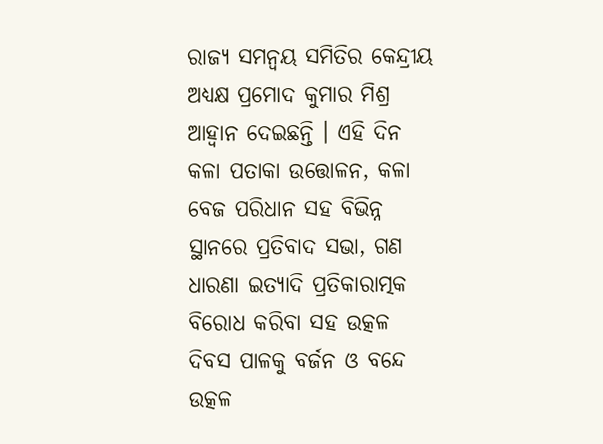ରାଜ୍ୟ ସମନ୍ୱୟ ସମିତିର କେନ୍ଦ୍ରୀୟ ଅଧ୍ୟକ୍ଷ ପ୍ରମୋଦ କୁମାର ମିଶ୍ର ଆହ୍ୱାନ ଦେଇଛନ୍ତି । ଏହି ଦିନ କଳା ପତାକା ଉତ୍ତୋଳନ, କଳା ବେଜ ପରିଧାନ ସହ ବିଭିନ୍ନ ସ୍ଥାନରେ ପ୍ରତିବାଦ ସଭା, ଗଣ ଧାରଣା ଇତ୍ୟାଦି ପ୍ରତିକାରାତ୍ମକ ବିରୋଧ କରିବା ସହ ଉତ୍କଳ ଦିବସ ପାଳକୁ ବର୍ଜନ ଓ ବନ୍ଦେ ଉତ୍କଳ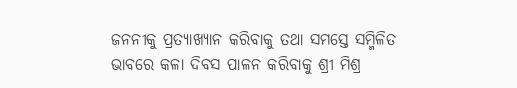ଜନନୀକୁ ପ୍ରତ୍ୟାଖ୍ୟାନ କରିବାକୁ ତଥା ସମସ୍ତେ ସମ୍ମିଳିତ ଭାବରେ କଳା ଦିବସ ପାଳନ କରିବାକୁ ଶ୍ରୀ ମିଶ୍ର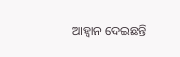ଆହ୍ୱାନ ଦେଇଛନ୍ତି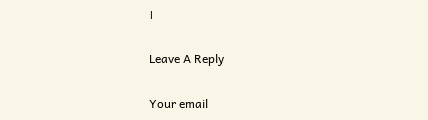।

Leave A Reply

Your email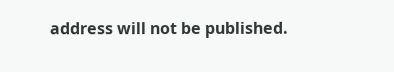address will not be published.